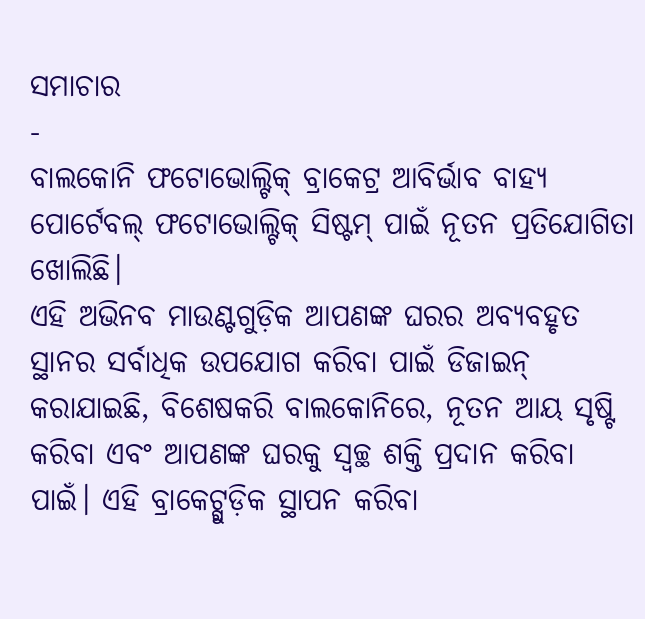ସମାଚାର
-
ବାଲକୋନି ଫଟୋଭୋଲ୍ଟିକ୍ ବ୍ରାକେଟ୍ର ଆବିର୍ଭାବ ବାହ୍ୟ ପୋର୍ଟେବଲ୍ ଫଟୋଭୋଲ୍ଟିକ୍ ସିଷ୍ଟମ୍ ପାଇଁ ନୂତନ ପ୍ରତିଯୋଗିତା ଖୋଲିଛି।
ଏହି ଅଭିନବ ମାଉଣ୍ଟଗୁଡ଼ିକ ଆପଣଙ୍କ ଘରର ଅବ୍ୟବହୃତ ସ୍ଥାନର ସର୍ବାଧିକ ଉପଯୋଗ କରିବା ପାଇଁ ଡିଜାଇନ୍ କରାଯାଇଛି, ବିଶେଷକରି ବାଲକୋନିରେ, ନୂତନ ଆୟ ସୃଷ୍ଟି କରିବା ଏବଂ ଆପଣଙ୍କ ଘରକୁ ସ୍ୱଚ୍ଛ ଶକ୍ତି ପ୍ରଦାନ କରିବା ପାଇଁ। ଏହି ବ୍ରାକେଟ୍ଗୁଡ଼ିକ ସ୍ଥାପନ କରିବା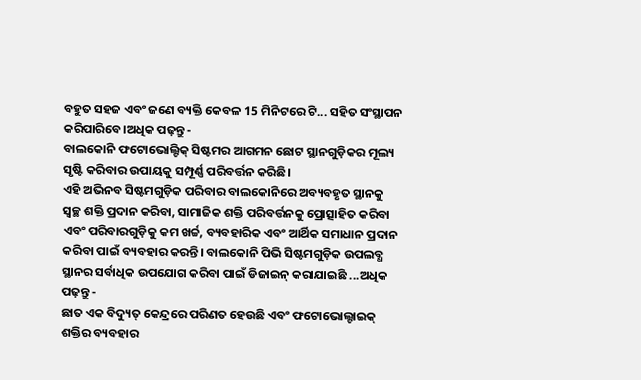ବହୁତ ସହଜ ଏବଂ ଜଣେ ବ୍ୟକ୍ତି କେବଳ 15 ମିନିଟରେ ଟି... ସହିତ ସଂସ୍ଥାପନ କରିପାରିବେ।ଅଧିକ ପଢ଼ନ୍ତୁ -
ବାଲକୋନି ଫଟୋଭୋଲ୍ଟିକ୍ ସିଷ୍ଟମର ଆଗମନ ଛୋଟ ସ୍ଥାନଗୁଡ଼ିକର ମୂଲ୍ୟ ସୃଷ୍ଟି କରିବାର ଉପାୟକୁ ସମ୍ପୂର୍ଣ୍ଣ ପରିବର୍ତ୍ତନ କରିଛି।
ଏହି ଅଭିନବ ସିଷ୍ଟମଗୁଡ଼ିକ ପରିବାର ବାଲକୋନିରେ ଅବ୍ୟବହୃତ ସ୍ଥାନକୁ ସ୍ୱଚ୍ଛ ଶକ୍ତି ପ୍ରଦାନ କରିବା, ସାମାଜିକ ଶକ୍ତି ପରିବର୍ତ୍ତନକୁ ପ୍ରୋତ୍ସାହିତ କରିବା ଏବଂ ପରିବାରଗୁଡ଼ିକୁ କମ ଖର୍ଚ୍ଚ, ବ୍ୟବହାରିକ ଏବଂ ଆର୍ଥିକ ସମାଧାନ ପ୍ରଦାନ କରିବା ପାଇଁ ବ୍ୟବହାର କରନ୍ତି। ବାଲକୋନି ପିଭି ସିଷ୍ଟମଗୁଡ଼ିକ ଉପଲବ୍ଧ ସ୍ଥାନର ସର୍ବାଧିକ ଉପଯୋଗ କରିବା ପାଇଁ ଡିଜାଇନ୍ କରାଯାଇଛି ...ଅଧିକ ପଢ଼ନ୍ତୁ -
ଛାତ ଏକ ବିଦ୍ୟୁତ୍ କେନ୍ଦ୍ରରେ ପରିଣତ ହେଉଛି ଏବଂ ଫଟୋଭୋଲ୍ଟାଇକ୍ ଶକ୍ତିର ବ୍ୟବହାର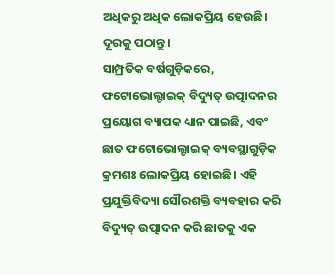ଅଧିକରୁ ଅଧିକ ଲୋକପ୍ରିୟ ହେଉଛି। ଦୂରକୁ ପଠାନ୍ତୁ।
ସାମ୍ପ୍ରତିକ ବର୍ଷଗୁଡ଼ିକରେ, ଫଟୋଭୋଲ୍ଟାଇକ୍ ବିଦ୍ୟୁତ୍ ଉତ୍ପାଦନର ପ୍ରୟୋଗ ବ୍ୟାପକ ଧ୍ୟାନ ପାଇଛି, ଏବଂ ଛାତ ଫଟୋଭୋଲ୍ଟାଇକ୍ ବ୍ୟବସ୍ଥାଗୁଡ଼ିକ କ୍ରମଶଃ ଲୋକପ୍ରିୟ ହୋଇଛି। ଏହି ପ୍ରଯୁକ୍ତିବିଦ୍ୟା ସୌରଶକ୍ତି ବ୍ୟବହାର କରି ବିଦ୍ୟୁତ୍ ଉତ୍ପାଦନ କରି ଛାତକୁ ଏକ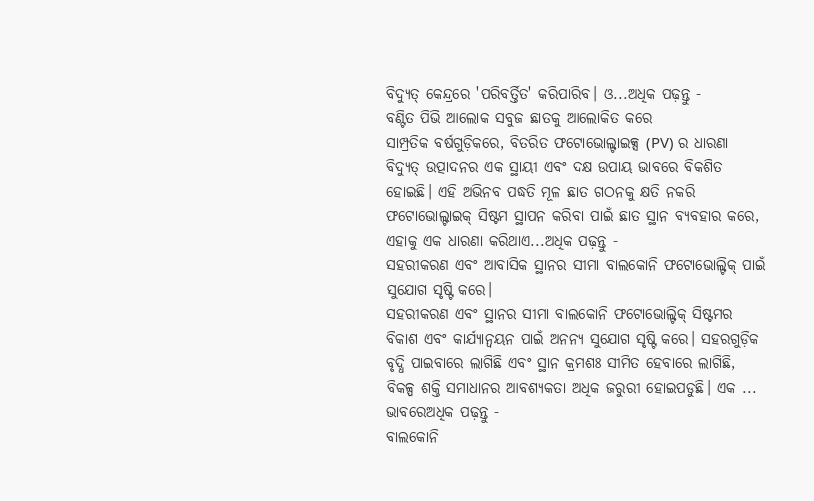ବିଦ୍ୟୁତ୍ କେନ୍ଦ୍ରରେ 'ପରିବର୍ତ୍ତିତ' କରିପାରିବ। ଓ...ଅଧିକ ପଢ଼ନ୍ତୁ -
ବଣ୍ଟିତ ପିଭି ଆଲୋକ ସବୁଜ ଛାତକୁ ଆଲୋକିତ କରେ
ସାମ୍ପ୍ରତିକ ବର୍ଷଗୁଡ଼ିକରେ, ବିତରିତ ଫଟୋଭୋଲ୍ଟାଇକ୍ସ (PV) ର ଧାରଣା ବିଦ୍ୟୁତ୍ ଉତ୍ପାଦନର ଏକ ସ୍ଥାୟୀ ଏବଂ ଦକ୍ଷ ଉପାୟ ଭାବରେ ବିକଶିତ ହୋଇଛି। ଏହି ଅଭିନବ ପଦ୍ଧତି ମୂଳ ଛାତ ଗଠନକୁ କ୍ଷତି ନକରି ଫଟୋଭୋଲ୍ଟାଇକ୍ ସିଷ୍ଟମ ସ୍ଥାପନ କରିବା ପାଇଁ ଛାତ ସ୍ଥାନ ବ୍ୟବହାର କରେ, ଏହାକୁ ଏକ ଧାରଣା କରିଥାଏ...ଅଧିକ ପଢ଼ନ୍ତୁ -
ସହରୀକରଣ ଏବଂ ଆବାସିକ ସ୍ଥାନର ସୀମା ବାଲକୋନି ଫଟୋଭୋଲ୍ଟିକ୍ ପାଇଁ ସୁଯୋଗ ସୃଷ୍ଟି କରେ।
ସହରୀକରଣ ଏବଂ ସ୍ଥାନର ସୀମା ବାଲକୋନି ଫଟୋଭୋଲ୍ଟିକ୍ ସିଷ୍ଟମର ବିକାଶ ଏବଂ କାର୍ଯ୍ୟାନ୍ୱୟନ ପାଇଁ ଅନନ୍ୟ ସୁଯୋଗ ସୃଷ୍ଟି କରେ। ସହରଗୁଡ଼ିକ ବୃଦ୍ଧି ପାଇବାରେ ଲାଗିଛି ଏବଂ ସ୍ଥାନ କ୍ରମଶଃ ସୀମିତ ହେବାରେ ଲାଗିଛି, ବିକଳ୍ପ ଶକ୍ତି ସମାଧାନର ଆବଶ୍ୟକତା ଅଧିକ ଜରୁରୀ ହୋଇପଡୁଛି। ଏକ ... ଭାବରେଅଧିକ ପଢ଼ନ୍ତୁ -
ବାଲକୋନି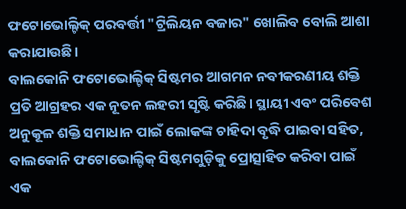ଫଟୋଭୋଲ୍ଟିକ୍ ପରବର୍ତ୍ତୀ "ଟ୍ରିଲିୟନ ବଜାର" ଖୋଲିବ ବୋଲି ଆଶା କରାଯାଉଛି।
ବାଲକୋନି ଫଟୋଭୋଲ୍ଟିକ୍ ସିଷ୍ଟମର ଆଗମନ ନବୀକରଣୀୟ ଶକ୍ତି ପ୍ରତି ଆଗ୍ରହର ଏକ ନୂତନ ଲହରୀ ସୃଷ୍ଟି କରିଛି। ସ୍ଥାୟୀ ଏବଂ ପରିବେଶ ଅନୁକୂଳ ଶକ୍ତି ସମାଧାନ ପାଇଁ ଲୋକଙ୍କ ଚାହିଦା ବୃଦ୍ଧି ପାଇବା ସହିତ, ବାଲକୋନି ଫଟୋଭୋଲ୍ଟିକ୍ ସିଷ୍ଟମଗୁଡ଼ିକୁ ପ୍ରୋତ୍ସାହିତ କରିବା ପାଇଁ ଏକ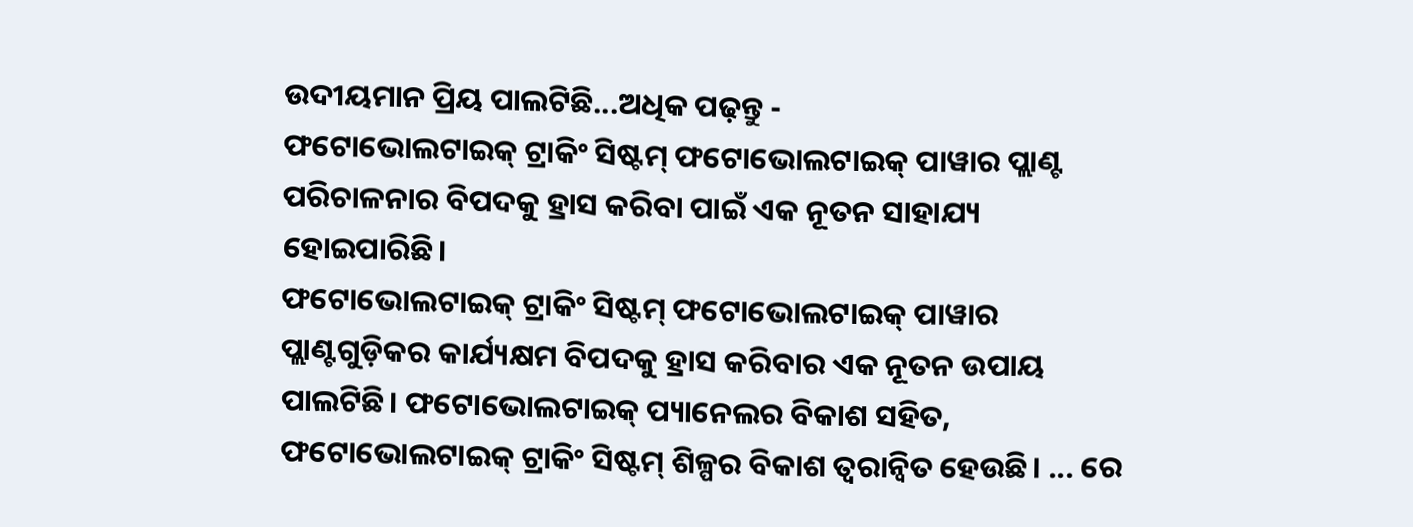ଉଦୀୟମାନ ପ୍ରିୟ ପାଲଟିଛି...ଅଧିକ ପଢ଼ନ୍ତୁ -
ଫଟୋଭୋଲଟାଇକ୍ ଟ୍ରାକିଂ ସିଷ୍ଟମ୍ ଫଟୋଭୋଲଟାଇକ୍ ପାୱାର ପ୍ଲାଣ୍ଟ ପରିଚାଳନାର ବିପଦକୁ ହ୍ରାସ କରିବା ପାଇଁ ଏକ ନୂତନ ସାହାଯ୍ୟ ହୋଇପାରିଛି।
ଫଟୋଭୋଲଟାଇକ୍ ଟ୍ରାକିଂ ସିଷ୍ଟମ୍ ଫଟୋଭୋଲଟାଇକ୍ ପାୱାର ପ୍ଲାଣ୍ଟଗୁଡ଼ିକର କାର୍ଯ୍ୟକ୍ଷମ ବିପଦକୁ ହ୍ରାସ କରିବାର ଏକ ନୂତନ ଉପାୟ ପାଲଟିଛି। ଫଟୋଭୋଲଟାଇକ୍ ପ୍ୟାନେଲର ବିକାଶ ସହିତ, ଫଟୋଭୋଲଟାଇକ୍ ଟ୍ରାକିଂ ସିଷ୍ଟମ୍ ଶିଳ୍ପର ବିକାଶ ତ୍ୱରାନ୍ୱିତ ହେଉଛି। ... ରେ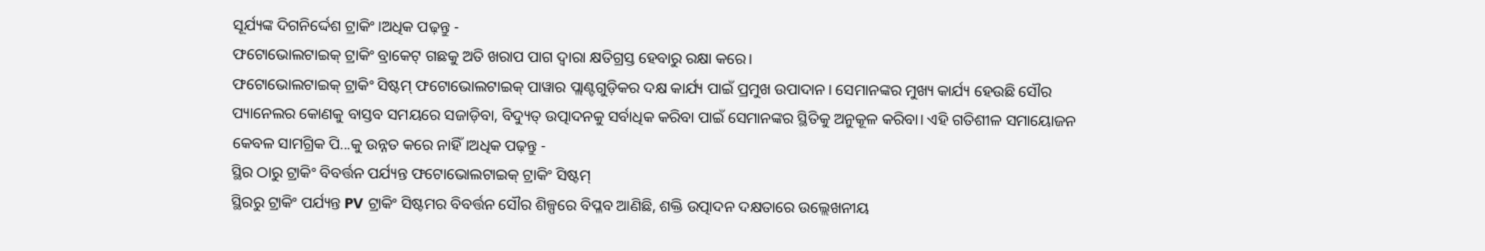ସୂର୍ଯ୍ୟଙ୍କ ଦିଗନିର୍ଦ୍ଦେଶ ଟ୍ରାକିଂ।ଅଧିକ ପଢ଼ନ୍ତୁ -
ଫଟୋଭୋଲଟାଇକ୍ ଟ୍ରାକିଂ ବ୍ରାକେଟ୍ ଗଛକୁ ଅତି ଖରାପ ପାଗ ଦ୍ୱାରା କ୍ଷତିଗ୍ରସ୍ତ ହେବାରୁ ରକ୍ଷା କରେ।
ଫଟୋଭୋଲଟାଇକ୍ ଟ୍ରାକିଂ ସିଷ୍ଟମ୍ ଫଟୋଭୋଲଟାଇକ୍ ପାୱାର ପ୍ଲାଣ୍ଟଗୁଡ଼ିକର ଦକ୍ଷ କାର୍ଯ୍ୟ ପାଇଁ ପ୍ରମୁଖ ଉପାଦାନ। ସେମାନଙ୍କର ମୁଖ୍ୟ କାର୍ଯ୍ୟ ହେଉଛି ସୌର ପ୍ୟାନେଲର କୋଣକୁ ବାସ୍ତବ ସମୟରେ ସଜାଡ଼ିବା, ବିଦ୍ୟୁତ୍ ଉତ୍ପାଦନକୁ ସର୍ବାଧିକ କରିବା ପାଇଁ ସେମାନଙ୍କର ସ୍ଥିତିକୁ ଅନୁକୂଳ କରିବା। ଏହି ଗତିଶୀଳ ସମାୟୋଜନ କେବଳ ସାମଗ୍ରିକ ପି...କୁ ଉନ୍ନତ କରେ ନାହିଁ।ଅଧିକ ପଢ଼ନ୍ତୁ -
ସ୍ଥିର ଠାରୁ ଟ୍ରାକିଂ ବିବର୍ତ୍ତନ ପର୍ଯ୍ୟନ୍ତ ଫଟୋଭୋଲଟାଇକ୍ ଟ୍ରାକିଂ ସିଷ୍ଟମ୍
ସ୍ଥିରରୁ ଟ୍ରାକିଂ ପର୍ଯ୍ୟନ୍ତ PV ଟ୍ରାକିଂ ସିଷ୍ଟମର ବିବର୍ତ୍ତନ ସୌର ଶିଳ୍ପରେ ବିପ୍ଳବ ଆଣିଛି, ଶକ୍ତି ଉତ୍ପାଦନ ଦକ୍ଷତାରେ ଉଲ୍ଲେଖନୀୟ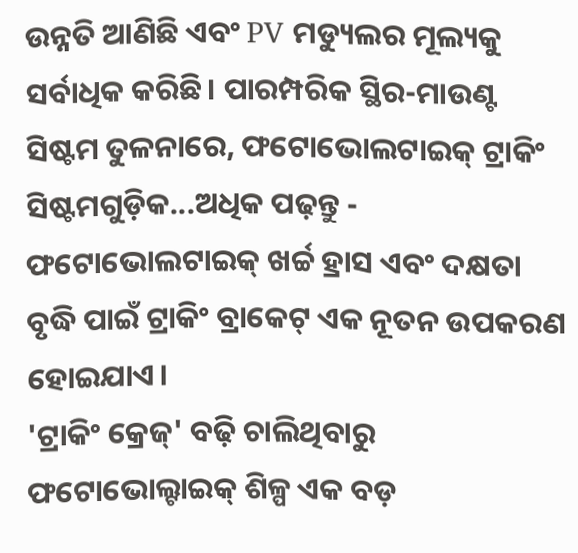ଉନ୍ନତି ଆଣିଛି ଏବଂ PV ମଡ୍ୟୁଲର ମୂଲ୍ୟକୁ ସର୍ବାଧିକ କରିଛି। ପାରମ୍ପରିକ ସ୍ଥିର-ମାଉଣ୍ଟ ସିଷ୍ଟମ ତୁଳନାରେ, ଫଟୋଭୋଲଟାଇକ୍ ଟ୍ରାକିଂ ସିଷ୍ଟମଗୁଡ଼ିକ...ଅଧିକ ପଢ଼ନ୍ତୁ -
ଫଟୋଭୋଲଟାଇକ୍ ଖର୍ଚ୍ଚ ହ୍ରାସ ଏବଂ ଦକ୍ଷତା ବୃଦ୍ଧି ପାଇଁ ଟ୍ରାକିଂ ବ୍ରାକେଟ୍ ଏକ ନୂତନ ଉପକରଣ ହୋଇଯାଏ।
'ଟ୍ରାକିଂ କ୍ରେଜ୍' ବଢ଼ି ଚାଲିଥିବାରୁ ଫଟୋଭୋଲ୍ଟାଇକ୍ ଶିଳ୍ପ ଏକ ବଡ଼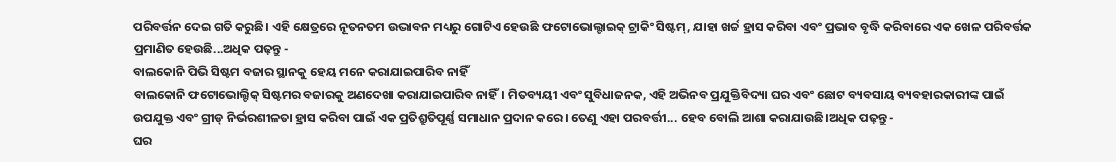ପରିବର୍ତ୍ତନ ଦେଇ ଗତି କରୁଛି। ଏହି କ୍ଷେତ୍ରରେ ନୂତନତମ ଉଦ୍ଭାବନ ମଧ୍ୟରୁ ଗୋଟିଏ ହେଉଛି ଫଟୋଭୋଲ୍ଟାଇକ୍ ଟ୍ରାକିଂ ସିଷ୍ଟମ୍, ଯାହା ଖର୍ଚ୍ଚ ହ୍ରାସ କରିବା ଏବଂ ପ୍ରଭାବ ବୃଦ୍ଧି କରିବାରେ ଏକ ଖେଳ ପରିବର୍ତ୍ତକ ପ୍ରମାଣିତ ହେଉଛି...ଅଧିକ ପଢ଼ନ୍ତୁ -
ବାଲକୋନି ପିଭି ସିଷ୍ଟମ ବଜାର ସ୍ଥାନକୁ ହେୟ ମନେ କରାଯାଇପାରିବ ନାହିଁ
ବାଲକୋନି ଫଟୋଭୋଲ୍ଟିକ୍ ସିଷ୍ଟମର ବଜାରକୁ ଅଣଦେଖା କରାଯାଇପାରିବ ନାହିଁ। ମିତବ୍ୟୟୀ ଏବଂ ସୁବିଧାଜନକ, ଏହି ଅଭିନବ ପ୍ରଯୁକ୍ତିବିଦ୍ୟା ଘର ଏବଂ ଛୋଟ ବ୍ୟବସାୟ ବ୍ୟବହାରକାରୀଙ୍କ ପାଇଁ ଉପଯୁକ୍ତ ଏବଂ ଗ୍ରୀଡ୍ ନିର୍ଭରଶୀଳତା ହ୍ରାସ କରିବା ପାଇଁ ଏକ ପ୍ରତିଶ୍ରୁତିପୂର୍ଣ୍ଣ ସମାଧାନ ପ୍ରଦାନ କରେ। ତେଣୁ ଏହା ପରବର୍ତ୍ତୀ... ହେବ ବୋଲି ଆଶା କରାଯାଉଛି।ଅଧିକ ପଢ଼ନ୍ତୁ -
ଘର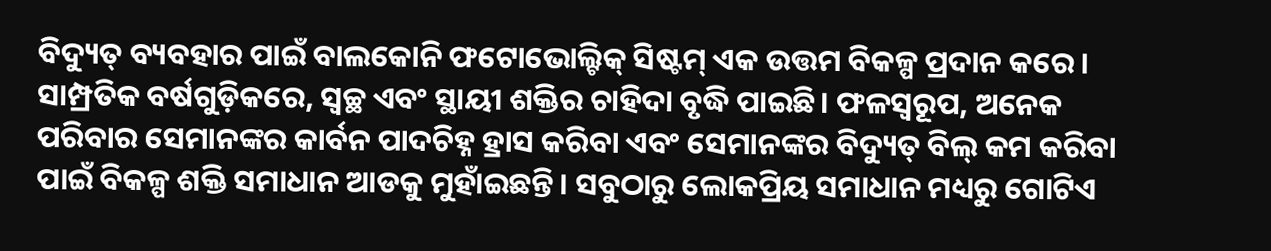ବିଦ୍ୟୁତ୍ ବ୍ୟବହାର ପାଇଁ ବାଲକୋନି ଫଟୋଭୋଲ୍ଟିକ୍ ସିଷ୍ଟମ୍ ଏକ ଉତ୍ତମ ବିକଳ୍ପ ପ୍ରଦାନ କରେ।
ସାମ୍ପ୍ରତିକ ବର୍ଷଗୁଡ଼ିକରେ, ସ୍ୱଚ୍ଛ ଏବଂ ସ୍ଥାୟୀ ଶକ୍ତିର ଚାହିଦା ବୃଦ୍ଧି ପାଇଛି। ଫଳସ୍ୱରୂପ, ଅନେକ ପରିବାର ସେମାନଙ୍କର କାର୍ବନ ପାଦଚିହ୍ନ ହ୍ରାସ କରିବା ଏବଂ ସେମାନଙ୍କର ବିଦ୍ୟୁତ୍ ବିଲ୍ କମ କରିବା ପାଇଁ ବିକଳ୍ପ ଶକ୍ତି ସମାଧାନ ଆଡକୁ ମୁହାଁଇଛନ୍ତି। ସବୁଠାରୁ ଲୋକପ୍ରିୟ ସମାଧାନ ମଧ୍ୟରୁ ଗୋଟିଏ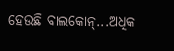ହେଉଛି ବାଲକୋନ୍...ଅଧିକ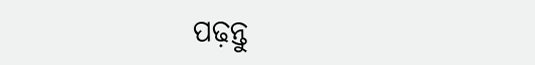ପଢ଼ନ୍ତୁ